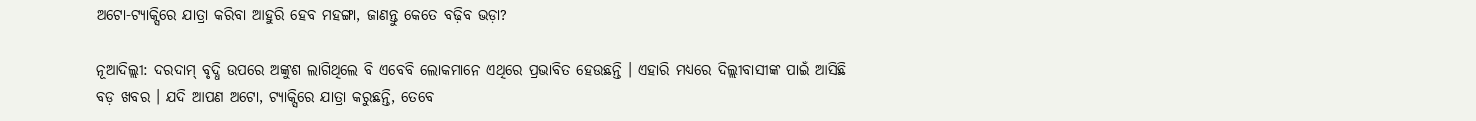ଅଟୋ-ଟ୍ୟାକ୍ସିରେ ଯାତ୍ରା କରିବା ଆହୁରି ହେବ ମହଙ୍ଗା, ଜାଣନ୍ତୁ କେତେ ବଢ଼ିବ ଭଡ଼ା?

ନୂଆଦିଲ୍ଲୀ: ଦରଦାମ୍ ବୃଦ୍ଧି ଉପରେ ଅଙ୍କୁଶ ଲାଗିଥିଲେ ବି ଏବେବି ଲୋକମାନେ ଏଥିରେ ପ୍ରଭାବିତ ହେଉଛନ୍ତି । ଏହାରି ମଧ୍ୟରେ ଦିଲ୍ଲୀବାସୀଙ୍କ ପାଇଁ ଆସିଛି ବଡ଼ ଖବର । ଯଦି ଆପଣ ଅଟୋ, ଟ୍ୟାକ୍ସିରେ ଯାତ୍ରା କରୁଛନ୍ତି, ତେବେ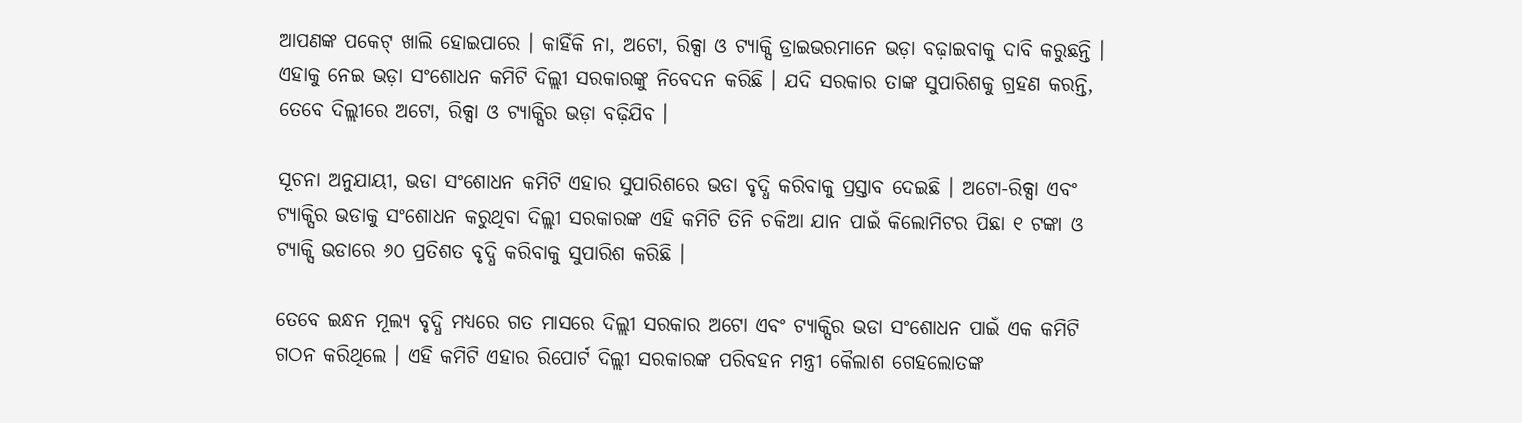ଆପଣଙ୍କ ପକେଟ୍ ଖାଲି ହୋଇପାରେ । କାହିଁକି ନା, ଅଟୋ, ରିକ୍ସା ଓ ଟ୍ୟାକ୍ସି ଡ୍ରାଇଭରମାନେ ଭଡ଼ା ବଢ଼ାଇବାକୁ ଦାବି କରୁଛନ୍ତି । ଏହାକୁ ନେଇ ଭଡ଼ା ସଂଶୋଧନ କମିଟି ଦିଲ୍ଲୀ ସରକାରଙ୍କୁ ନିବେଦନ କରିଛି । ଯଦି ସରକାର ତାଙ୍କ ସୁପାରିଶକୁ ଗ୍ରହଣ କରନ୍ତି, ତେବେ ଦିଲ୍ଲୀରେ ଅଟୋ, ରିକ୍ସା ଓ ଟ୍ୟାକ୍ସିର ଭଡ଼ା ବଢ଼ିଯିବ ।

ସୂଚନା ଅନୁଯାୟୀ, ଭଡା ସଂଶୋଧନ କମିଟି ଏହାର ସୁପାରିଶରେ ଭଡା ବୃଦ୍ଧି କରିବାକୁ ପ୍ରସ୍ତାବ ଦେଇଛି । ଅଟୋ-ରିକ୍ସା ଏବଂ ଟ୍ୟାକ୍ସିର ଭଡାକୁ ସଂଶୋଧନ କରୁଥିବା ଦିଲ୍ଲୀ ସରକାରଙ୍କ ଏହି କମିଟି ତିନି ଚକିଆ ଯାନ ପାଇଁ କିଲୋମିଟର ପିଛା ୧ ଟଙ୍କା ଓ ଟ୍ୟାକ୍ସି ଭଡାରେ ୬୦ ପ୍ରତିଶତ ବୃଦ୍ଧି କରିବାକୁ ସୁପାରିଶ କରିଛି ।

ତେବେ ଇନ୍ଧନ ମୂଲ୍ୟ ବୃଦ୍ଧି ମଧ୍ୟରେ ଗତ ମାସରେ ଦିଲ୍ଲୀ ସରକାର ଅଟୋ ଏବଂ ଟ୍ୟାକ୍ସିର ଭଡା ସଂଶୋଧନ ପାଇଁ ଏକ କମିଟି ଗଠନ କରିଥିଲେ । ଏହି କମିଟି ଏହାର ରିପୋର୍ଟ ଦିଲ୍ଲୀ ସରକାରଙ୍କ ପରିବହନ ମନ୍ତ୍ରୀ କୈଲାଶ ଗେହଲୋତଙ୍କ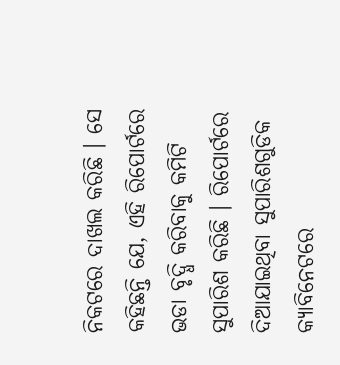ନିକଟରେ ଦାଖଲ କରିଛି । ସେ କହିଛନ୍ତି ଯେ, ଏହି ରିପୋର୍ଟରେ ଭଡା ବୃଦ୍ଧି କରିବାକୁ କମିଟି ସୁପାରିଶ କରିଛି । ରିପୋର୍ଟରେ ଦିଆଯାଇଥିବା ସୁପାରିଶଗୁଡିକ କ୍ୟାବିନେଟରେ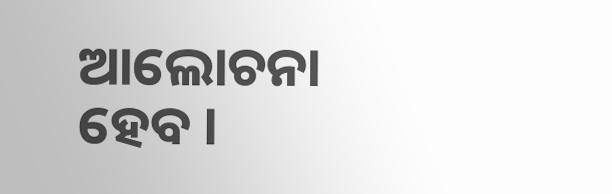ଆଲୋଚନା ହେବ ।